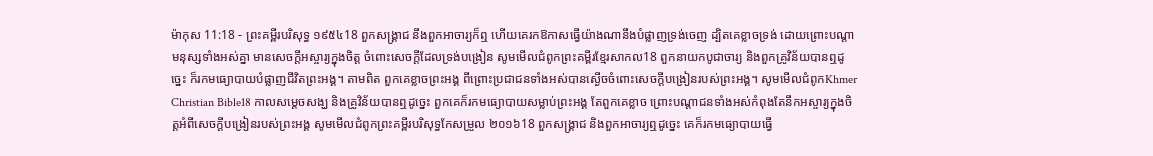ម៉ាកុស 11:18 - ព្រះគម្ពីរបរិសុទ្ធ ១៩៥៤18 ពួកសង្គ្រាជ នឹងពួកអាចារ្យក៏ឮ ហើយគេរកឱកាសធ្វើយ៉ាងណានឹងបំផ្លាញទ្រង់ចេញ ដ្បិតគេខ្លាចទ្រង់ ដោយព្រោះបណ្តាមនុស្សទាំងអស់គ្នា មានសេចក្ដីអស្ចារ្យក្នុងចិត្ត ចំពោះសេចក្ដីដែលទ្រង់បង្រៀន សូមមើលជំពូកព្រះគម្ពីរខ្មែរសាកល18 ពួកនាយកបូជាចារ្យ និងពួកគ្រូវិន័យបានឮដូច្នេះ ក៏រកមធ្យោបាយបំផ្លាញជីវិតព្រះអង្គ។ តាមពិត ពួកគេខ្លាចព្រះអង្គ ពីព្រោះប្រជាជនទាំងអស់បានស្ងើចចំពោះសេចក្ដីបង្រៀនរបស់ព្រះអង្គ។ សូមមើលជំពូកKhmer Christian Bible18 កាលសម្ដេចសង្ឃ និងគ្រូវិន័យបានឮដូច្នេះ ពួកគេក៏រកមធ្យោបាយសម្លាប់ព្រះអង្គ តែពួកគេខ្លាច ព្រោះបណ្ដាជនទាំងអស់កំពុងតែនឹកអស្ចារ្យក្នុងចិត្ដអំពីសេចក្ដីបង្រៀនរបស់ព្រះអង្គ សូមមើលជំពូកព្រះគម្ពីរបរិសុទ្ធកែសម្រួល ២០១៦18 ពួកសង្គ្រាជ និងពួកអាចារ្យឮដូច្នេះ គេក៏រកមធ្យោបាយធ្វើ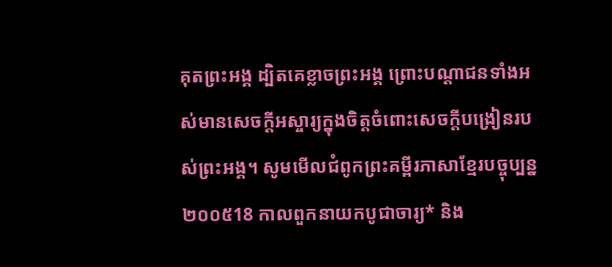គុតព្រះអង្គ ដ្បិតគេខ្លាចព្រះអង្គ ព្រោះបណ្តាជនទាំងអស់មានសេចក្តីអស្ចារ្យក្នុងចិត្តចំពោះសេចក្តីបង្រៀនរបស់ព្រះអង្គ។ សូមមើលជំពូកព្រះគម្ពីរភាសាខ្មែរបច្ចុប្បន្ន ២០០៥18 កាលពួកនាយកបូជាចារ្យ* និង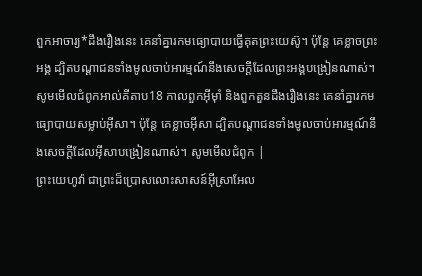ពួកអាចារ្យ*ដឹងរឿងនេះ គេនាំគ្នារកមធ្យោបាយធ្វើគុតព្រះយេស៊ូ។ ប៉ុន្តែ គេខ្លាចព្រះអង្គ ដ្បិតបណ្ដាជនទាំងមូលចាប់អារម្មណ៍នឹងសេចក្ដីដែលព្រះអង្គបង្រៀនណាស់។ សូមមើលជំពូកអាល់គីតាប18 កាលពួកអ៊ីមុាំ និងពួកតួនដឹងរឿងនេះ គេនាំគ្នារកមធ្យោបាយសម្លាប់អ៊ីសា។ ប៉ុន្ដែ គេខ្លាចអ៊ីសា ដ្បិតបណ្ដាជនទាំងមូលចាប់អារម្មណ៍នឹងសេចក្ដីដែលអ៊ីសាបង្រៀនណាស់។ សូមមើលជំពូក |
ព្រះយេហូវ៉ា ជាព្រះដ៏ប្រោសលោះសាសន៍អ៊ីស្រាអែល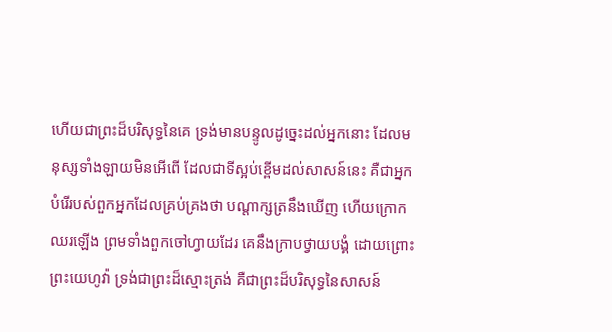ហើយជាព្រះដ៏បរិសុទ្ធនៃគេ ទ្រង់មានបន្ទូលដូច្នេះដល់អ្នកនោះ ដែលមនុស្សទាំងឡាយមិនអើពើ ដែលជាទីស្អប់ខ្ពើមដល់សាសន៍នេះ គឺជាអ្នកបំរើរបស់ពួកអ្នកដែលគ្រប់គ្រងថា បណ្តាក្សត្រនឹងឃើញ ហើយក្រោកឈរឡើង ព្រមទាំងពួកចៅហ្វាយដែរ គេនឹងក្រាបថ្វាយបង្គំ ដោយព្រោះព្រះយេហូវ៉ា ទ្រង់ជាព្រះដ៏ស្មោះត្រង់ គឺជាព្រះដ៏បរិសុទ្ធនៃសាសន៍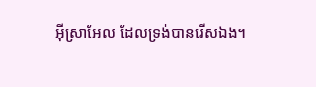អ៊ីស្រាអែល ដែលទ្រង់បានរើសឯង។